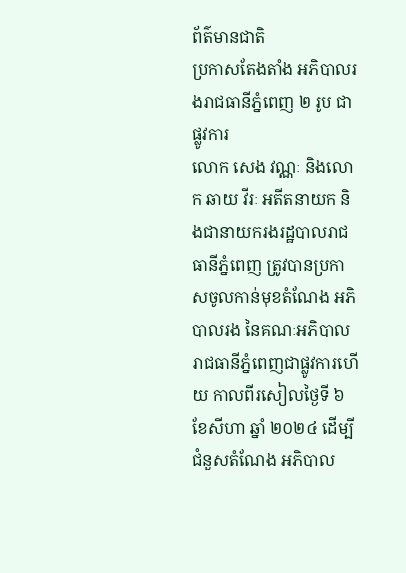ព័ត៌មានជាតិ
ប្រកាសតែងតាំង អភិបាលរងរាជធានីភ្នំពេញ ២ រូប ជាផ្លូវការ
លោក សេង វណ្ណៈ និងលោក ឆាយ វីរៈ អតីតនាយក និងជានាយករងរដ្ឋបាលរាជធានីភ្នំពេញ ត្រូវបានប្រកាសចូលកាន់មុខតំណែង អភិបាលរង នៃគណៈអភិបាលរាជធានីភ្នំពេញជាផ្លូវការហើយ កាលពីរសៀលថ្ងៃទី ៦ ខែសីហា ឆ្នាំ ២០២៤ ដើម្បីជំនួសតំណែង អភិបាល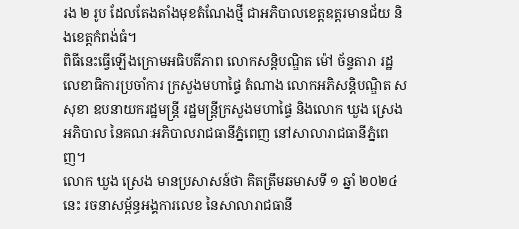រង ២ រូប ដែលតែងតាំងមុខតំណែងថ្មី ជាអភិបាលខេត្តឧត្តរមានជ័យ និងខេត្តកំពង់ធំ។
ពិធីនេះធ្វើឡើងក្រោមអធិបតីភាព លោកសន្តិបណ្ឌិត ម៉ៅ ច័ន្ទតារា រដ្ឋលេខាធិការប្រចាំការ ក្រសួងមហាផ្ទៃ តំណាង លោកអភិសន្តិបណ្ឌិត ស សុខា ឧបនាយករដ្ឋមន្ត្រី រដ្ឋមន្ត្រីក្រសួងមហាផ្ទៃ និងលោក ឃួង ស្រេង អភិបាល នៃគណៈអភិបាលរាជធានីភ្នំពេញ នៅសាលារាជធានីភ្នំពេញ។
លោក ឃួង ស្រេង មានប្រសាសន៍ថា គិតត្រឹមឆមាសទី ១ ឆ្នាំ ២០២៤ នេះ រចនាសម្ព័ន្ធអង្គការលេខ នៃសាលារាជធានី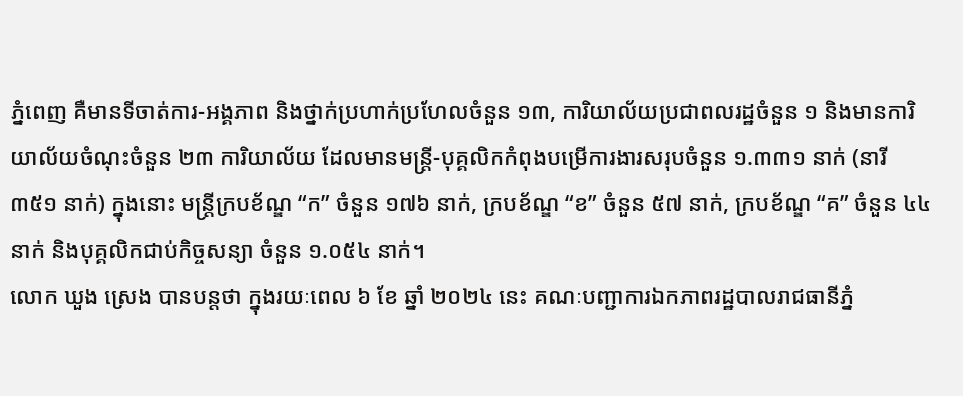ភ្នំពេញ គឺមានទីចាត់ការ-អង្គភាព និងថ្នាក់ប្រហាក់ប្រហែលចំនួន ១៣, ការិយាល័យប្រជាពលរដ្ឋចំនួន ១ និងមានការិយាល័យចំណុះចំនួន ២៣ ការិយាល័យ ដែលមានមន្ត្រី-បុគ្គលិកកំពុងបម្រើការងារសរុបចំនួន ១.៣៣១ នាក់ (នារី ៣៥១ នាក់) ក្នុងនោះ មន្ត្រីក្របខ័ណ្ឌ “ក” ចំនួន ១៧៦ នាក់, ក្របខ័ណ្ឌ “ខ” ចំនួន ៥៧ នាក់, ក្របខ័ណ្ឌ “គ” ចំនួន ៤៤ នាក់ និងបុគ្គលិកជាប់កិច្ចសន្យា ចំនួន ១.០៥៤ នាក់។
លោក ឃួង ស្រេង បានបន្តថា ក្នុងរយៈពេល ៦ ខែ ឆ្នាំ ២០២៤ នេះ គណៈបញ្ជាការឯកភាពរដ្ឋបាលរាជធានីភ្នំ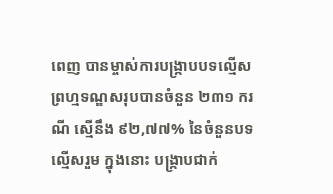ពេញ បានម្ចាស់ការបង្ក្រាបបទល្មើស ព្រហ្មទណ្ឌសរុបបានចំនួន ២៣១ ករណី ស្មើនឹង ៩២,៧៧% នៃចំនួនបទល្មើសរួម ក្នុងនោះ បង្ក្រាបជាក់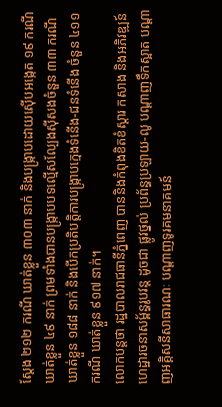ស្ដែង ២១២ ករណី ឃាត់ខ្លួន ៣០៣ នាក់ និងបង្ក្រាបដោយស៊ើបអង្កេត ១៩ ករណី ឃាត់ខ្លួន ៤៩ នាក់ ព្រមទាំងបានបង្ក្រាបបទល្មើសល្បែងស៊ីសងចំនួន ៣៣ ករណី ឃាត់ខ្លួន ១៨៨ នាក់ និងបើកប្រតិបត្តិការបង្ក្រាបក្មេងទំនើង-ជនទំនើង ចំនួន ៤១១ ករណី ឃាត់ខ្លួន ៩១៧ នាក់។
លោកបន្តថា រដ្ឋបាលរាជធានីភ្នំពេញ បាននិងកំពុងខិតខំស្ដារ កសាង និងអភិវឌ្ឍន៍ហេដ្ឋារចនាសម្ព័ន្ធរូបវន្ត ដូចជា ផ្លូវថ្នល់ ប្រព័ន្ធប្រឡាយ-លូ បណ្ដាញទឹកស្អាត បណ្ដាញអគ្គិសនីសាធារណៈ បណ្ដាញទូរគមនាគមន៍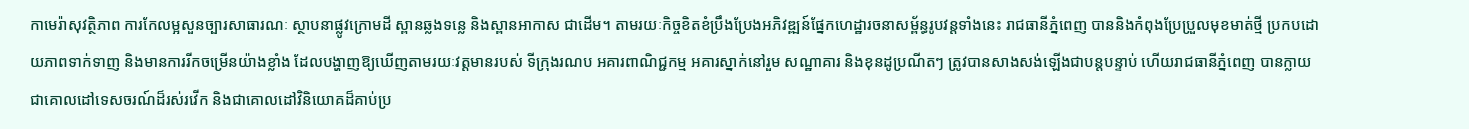កាមេរ៉ាសុវត្ថិភាព ការកែលម្អសួនច្បារសាធារណៈ ស្ថាបនាផ្លូវក្រោមដី ស្ពានឆ្លងទន្លេ និងស្ពានអាកាស ជាដើម។ តាមរយៈកិច្ចខិតខំប្រឹងប្រែងអភិវឌ្ឍន៍ផ្នែកហេដ្ឋារចនាសម្ព័ន្ធរូបវន្តទាំងនេះ រាជធានីភ្នំពេញ បាននិងកំពុងប្រែប្រួលមុខមាត់ថ្មី ប្រកបដោយភាពទាក់ទាញ និងមានការរីកចម្រើនយ៉ាងខ្លាំង ដែលបង្ហាញឱ្យឃើញតាមរយៈវត្តមានរបស់ ទីក្រុងរណប អគារពាណិជ្ជកម្ម អគារស្នាក់នៅរួម សណ្ឋាគារ និងខុនដូប្រណីតៗ ត្រូវបានសាងសង់ឡើងជាបន្តបន្ទាប់ ហើយរាជធានីភ្នំពេញ បានក្លាយជាគោលដៅទេសចរណ៍ដ៏រស់រវើក និងជាគោលដៅវិនិយោគដ៏គាប់ប្រ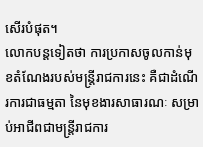សើរបំផុត។
លោកបន្តទៀតថា ការប្រកាសចូលកាន់មុខតំណែងរបស់មន្ត្រីរាជការនេះ គឺជាដំណើរការជាធម្មតា នៃមុខងារសាធារណៈ សម្រាប់អាជីពជាមន្ត្រីរាជការ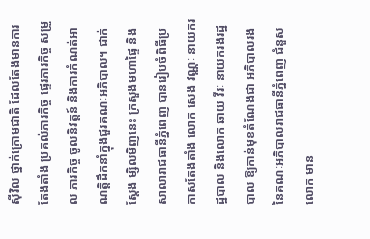ស៊ីវិល ថ្នាក់ក្រោមជាតិ ដែលតែងមានការតែងតាំង ប្រគល់ភារកិច្ច ផ្ទេរភារកិច្ច សម្រួល ភារកិច្ច ចូលនិវត្តន៍ និងការកំណត់អាណត្តិដឹកនាំក្នុងជួរគណៈអភិបាល។ ជាក់ស្ដែង ម្សិលមិញនេះ ក្រសួងមហាផ្ទៃ និងសាលារាជធានីភ្នំពេញ បានរៀបចំពិធីប្រកាសតែងតាំង លោក សេង វណ្ណៈ នាយករដ្ឋបាល និងលោក ឆាយ វីរៈ នាយករងរដ្ឋបាល ឱ្យកាន់មុខតំណែងជា អភិបាលរង នៃគណៈអភិបាលរាជធានីភ្នំពេញ ជំនួស លោក មាន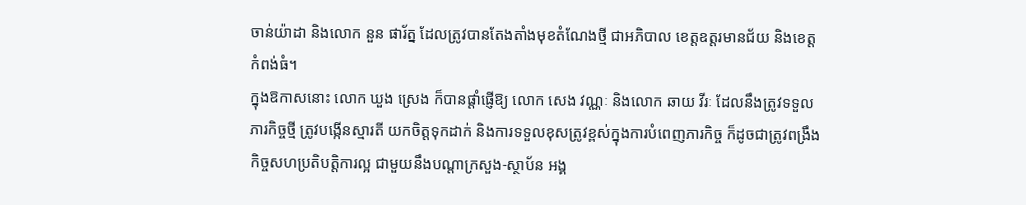ចាន់យ៉ាដា និងលោក នួន ផារ័ត្ន ដែលត្រូវបានតែងតាំងមុខតំណែងថ្មី ជាអភិបាល ខេត្តឧត្តរមានជ័យ និងខេត្តកំពង់ធំ។
ក្នុងឱកាសនោះ លោក ឃួង ស្រេង ក៏បានផ្ដាំផ្ញើឱ្យ លោក សេង វណ្ណៈ និងលោក ឆាយ វីរៈ ដែលនឹងត្រូវទទួលភារកិច្ចថ្មី ត្រូវបង្កើនស្មារតី យកចិត្តទុកដាក់ និងការទទួលខុសត្រូវខ្ពស់ក្នុងការបំពេញភារកិច្ច ក៏ដូចជាត្រូវពង្រឹងកិច្ចសហប្រតិបត្តិការល្អ ជាមួយនឹងបណ្តាក្រសួង-ស្ថាប័ន អង្គ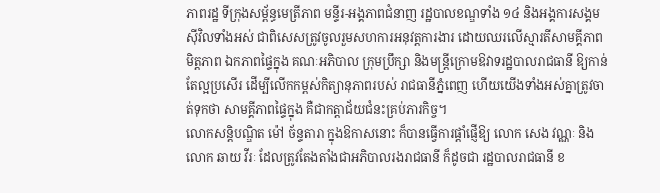ភាពរដ្ឋ ទីក្រុងសម្ព័ន្ធមេត្រីភាព មន្ទីរ-អង្គភាពជំនាញ រដ្ឋបាលខណ្ឌទាំង ១៤ និងអង្គការសង្គមស៊ីវិលទាំងអស់ ជាពិសេសត្រូវចូលរួមសហការអនុវត្តការងារ ដោយឈរលើស្មារតីសាមគ្គីភាព មិត្តភាព ឯកភាពផ្ទៃក្នុង គណៈអភិបាល ក្រុមប្រឹក្សា និងមន្ត្រីក្រោមឱវាទរដ្ឋបាលរាជធានី ឱ្យកាន់តែល្អប្រសើរ ដើម្បីលើកកម្ពស់កិត្យានុភាពរបស់ រាជធានីភ្នំពេញ ហើយយើងទាំងអស់គ្នាត្រូវចាត់ទុកថា សាមគ្គីភាពផ្ទៃក្នុង គឺជាកត្តាជ័យជំនះគ្រប់ភារកិច្ច។
លោកសន្តិបណ្ឌិត ម៉ៅ ច័ន្ទតារា ក្នុងឱកាសនោះ ក៏បានធ្វើការផ្ដាំផ្ញើឱ្យ លោក សេង វណ្ណៈ និងលោក ឆាយ វីរៈ ដែលត្រូវតែងតាំងជាអភិបាលរងរាជធានី ក៏ដូចជា រដ្ឋបាលរាជធានី ខ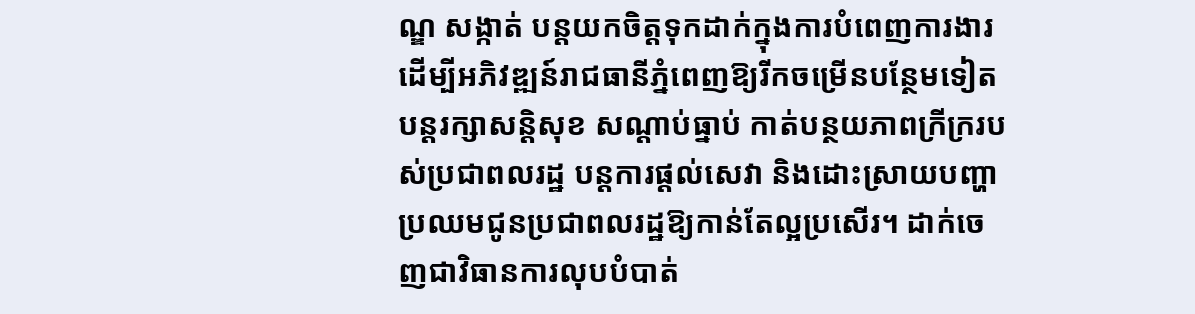ណ្ឌ សង្កាត់ បន្តយកចិត្តទុកដាក់ក្នុងការបំពេញការងារ ដើម្បីអភិវឌ្ឍន៍រាជធានីភ្នំពេញឱ្យរីកចម្រើនបន្ថែមទៀត បន្តរក្សាសន្តិសុខ សណ្ដាប់ធ្នាប់ កាត់បន្ថយភាពក្រីក្ររបស់ប្រជាពលរដ្ឋ បន្តការផ្តល់សេវា និងដោះស្រាយបញ្ហាប្រឈមជូនប្រជាពលរដ្ឋឱ្យកាន់តែល្អប្រសើរ។ ដាក់ចេញជាវិធានការលុបបំបាត់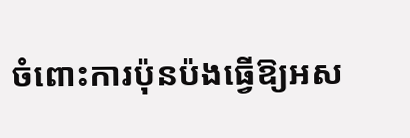ចំពោះការប៉ុនប៉ងធ្វើឱ្យអស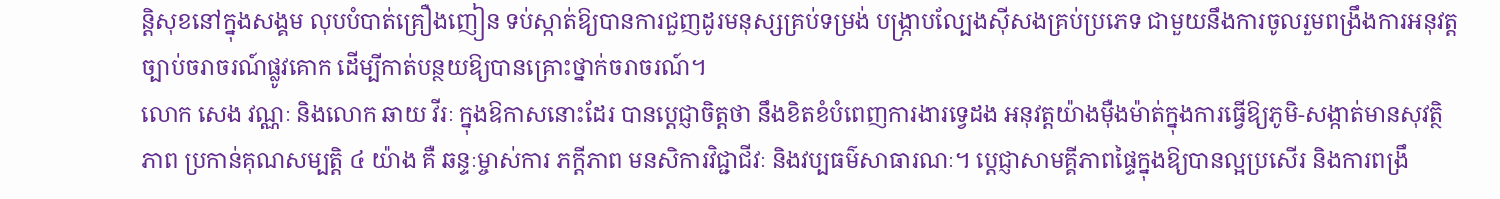ន្តិសុខនៅក្នុងសង្គម លុបបំបាត់គ្រឿងញៀន ទប់ស្កាត់ឱ្យបានការជួញដូរមនុស្សគ្រប់ទម្រង់ បង្ក្រាបល្បែងស៊ីសងគ្រប់ប្រភេទ ជាមួយនឹងការចូលរួមពង្រឹងការអនុវត្តច្បាប់ចរាចរណ៍ផ្លូវគោក ដើម្បីកាត់បន្ថយឱ្យបានគ្រោះថ្នាក់ចរាចរណ៍។
លោក សេង វណ្ណៈ និងលោក ឆាយ វីរៈ ក្នុងឱកាសនោះដែរ បានប្ដេជ្ញាចិត្តថា នឹងខិតខំបំពេញការងារទ្វេដង អនុវត្តយ៉ាងម៉ឺងម៉ាត់ក្នុងការធ្វើឱ្យភូមិ-សង្កាត់មានសុវត្ថិភាព ប្រកាន់គុណសម្បត្តិ ៤ យ៉ាង គឺ ឆន្ទៈម្ចាស់ការ ភក្ដីភាព មនសិការវិជ្ជាជីវៈ និងវប្បធម៌សាធារណៈ។ ប្ដេជ្ញាសាមគ្គីភាពផ្ទៃក្នុងឱ្យបានល្អប្រសើរ និងការពង្រឹ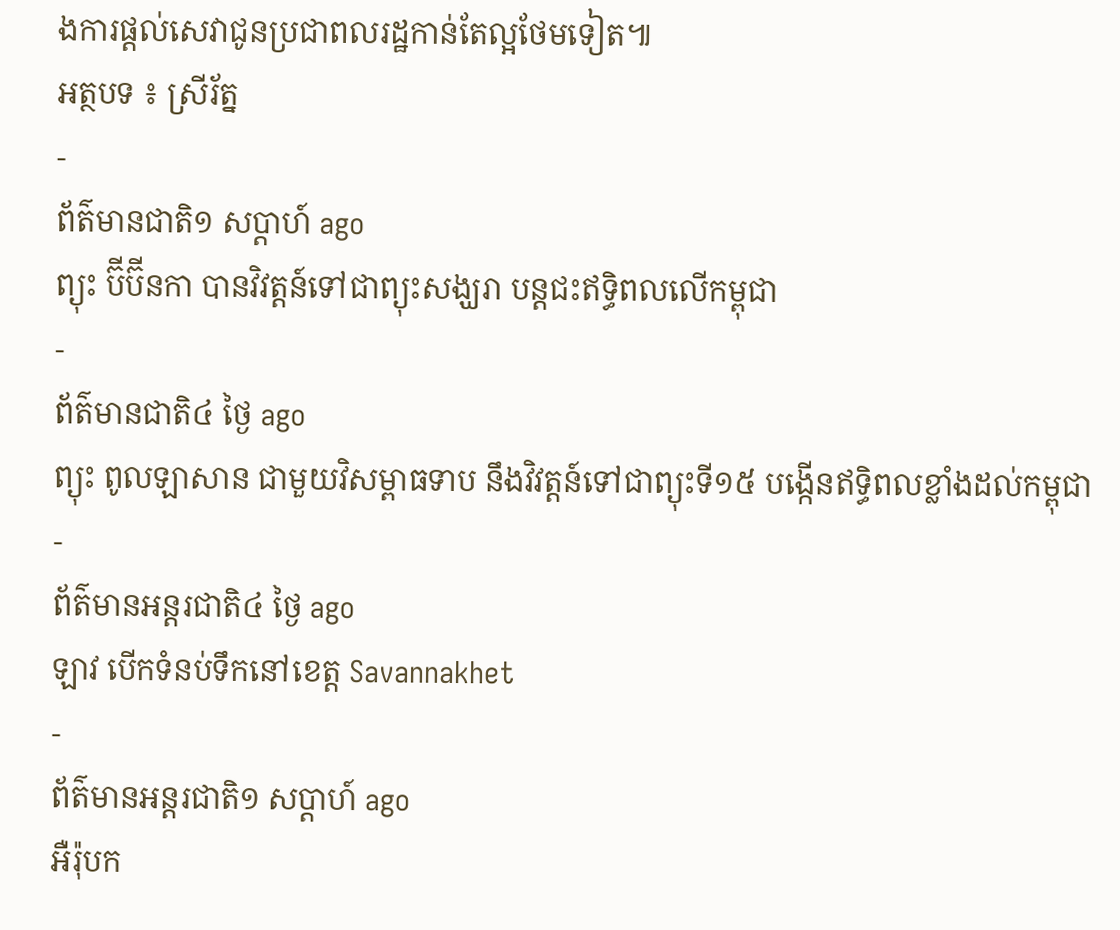ងការផ្តល់សេវាជូនប្រជាពលរដ្ឋកាន់តែល្អថែមទៀត៕
អត្ថបទ ៖ ស្រីរ័ត្ន
-
ព័ត៌មានជាតិ១ សប្តាហ៍ ago
ព្យុះ ប៊ីប៊ីនកា បានវិវត្តន៍ទៅជាព្យុះសង្ឃរា បន្តជះឥទ្ធិពលលើកម្ពុជា
-
ព័ត៌មានជាតិ៤ ថ្ងៃ ago
ព្យុះ ពូលឡាសាន ជាមួយវិសម្ពាធទាប នឹងវិវត្តន៍ទៅជាព្យុះទី១៥ បង្កើនឥទ្ធិពលខ្លាំងដល់កម្ពុជា
-
ព័ត៌មានអន្ដរជាតិ៤ ថ្ងៃ ago
ឡាវ បើកទំនប់ទឹកនៅខេត្ត Savannakhet
-
ព័ត៌មានអន្ដរជាតិ១ សប្តាហ៍ ago
អឺរ៉ុបក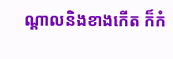ណ្តាលនិងខាងកើត ក៏កំ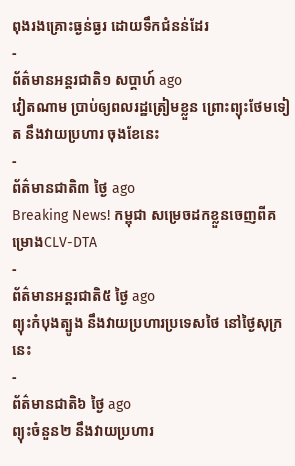ពុងរងគ្រោះធ្ងន់ធ្ងរ ដោយទឹកជំនន់ដែរ
-
ព័ត៌មានអន្ដរជាតិ១ សប្តាហ៍ ago
វៀតណាម ប្រាប់ឲ្យពលរដ្ឋត្រៀមខ្លួន ព្រោះព្យុះថែមទៀត នឹងវាយប្រហារ ចុងខែនេះ
-
ព័ត៌មានជាតិ៣ ថ្ងៃ ago
Breaking News! កម្ពុជា សម្រេចដកខ្លួនចេញពីគម្រោងCLV-DTA
-
ព័ត៌មានអន្ដរជាតិ៥ ថ្ងៃ ago
ព្យុះកំបុងត្បូង នឹងវាយប្រហារប្រទេសថៃ នៅថ្ងៃសុក្រនេះ
-
ព័ត៌មានជាតិ៦ ថ្ងៃ ago
ព្យុះចំនួន២ នឹងវាយប្រហារ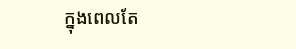ក្នុងពេលតែ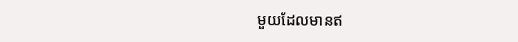មួយដែលមានឥ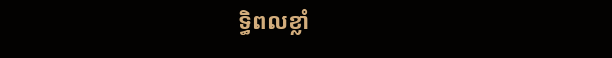ទ្ធិពលខ្លាំ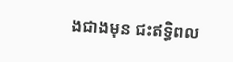ងជាងមុន ជះឥទ្ធិពល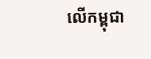លើកម្ពុជា